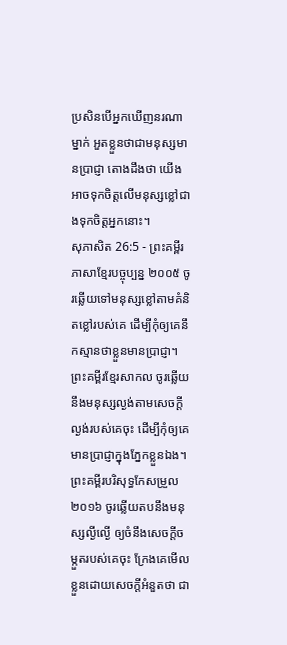ប្រសិនបើអ្នកឃើញនរណាម្នាក់ អួតខ្លួនថាជាមនុស្សមានប្រាជ្ញា តោងដឹងថា យើងអាចទុកចិត្តលើមនុស្សខ្លៅជាងទុកចិត្តអ្នកនោះ។
សុភាសិត 26:5 - ព្រះគម្ពីរភាសាខ្មែរបច្ចុប្បន្ន ២០០៥ ចូរឆ្លើយទៅមនុស្សខ្លៅតាមគំនិតខ្លៅរបស់គេ ដើម្បីកុំឲ្យគេនឹកស្មានថាខ្លួនមានប្រាជ្ញា។ ព្រះគម្ពីរខ្មែរសាកល ចូរឆ្លើយនឹងមនុស្សល្ងង់តាមសេចក្ដីល្ងង់របស់គេចុះ ដើម្បីកុំឲ្យគេមានប្រាជ្ញាក្នុងភ្នែកខ្លួនឯង។ ព្រះគម្ពីរបរិសុទ្ធកែសម្រួល ២០១៦ ចូរឆ្លើយតបនឹងមនុស្សល្ងីល្ងើ ឲ្យចំនឹងសេចក្ដីចម្កួតរបស់គេចុះ ក្រែងគេមើលខ្លួនដោយសេចក្ដីអំនួតថា ជា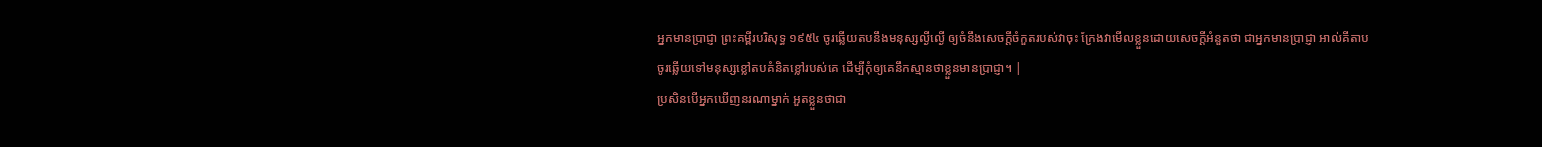អ្នកមានប្រាជ្ញា ព្រះគម្ពីរបរិសុទ្ធ ១៩៥៤ ចូរឆ្លើយតបនឹងមនុស្សល្ងីល្ងើ ឲ្យចំនឹងសេចក្ដីចំកួតរបស់វាចុះ ក្រែងវាមើលខ្លួនដោយសេចក្ដីអំនួតថា ជាអ្នកមានប្រាជ្ញា អាល់គីតាប ចូរឆ្លើយទៅមនុស្សខ្លៅតបគំនិតខ្លៅរបស់គេ ដើម្បីកុំឲ្យគេនឹកស្មានថាខ្លួនមានប្រាជ្ញា។ |
ប្រសិនបើអ្នកឃើញនរណាម្នាក់ អួតខ្លួនថាជា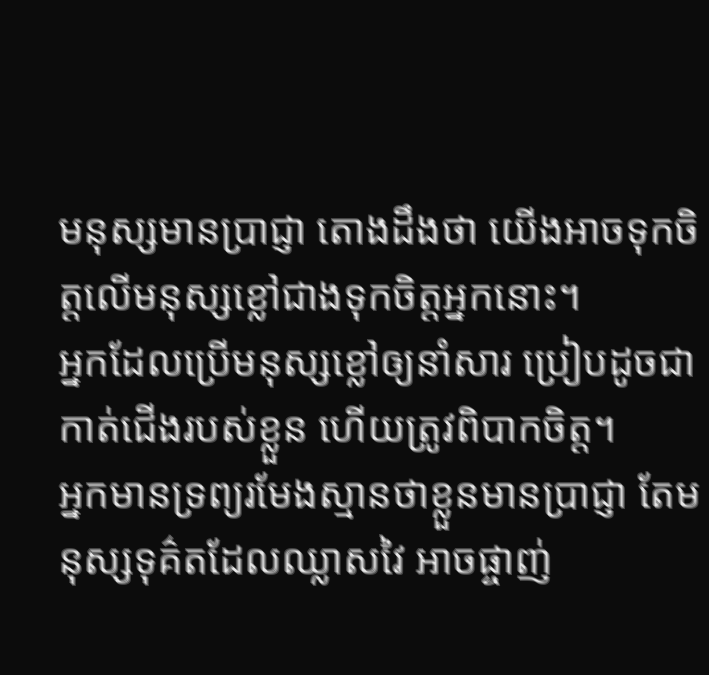មនុស្សមានប្រាជ្ញា តោងដឹងថា យើងអាចទុកចិត្តលើមនុស្សខ្លៅជាងទុកចិត្តអ្នកនោះ។
អ្នកដែលប្រើមនុស្សខ្លៅឲ្យនាំសារ ប្រៀបដូចជាកាត់ជើងរបស់ខ្លួន ហើយត្រូវពិបាកចិត្ត។
អ្នកមានទ្រព្យរមែងស្មានថាខ្លួនមានប្រាជ្ញា តែមនុស្សទុគ៌តដែលឈ្លាសវៃ អាចផ្ចាញ់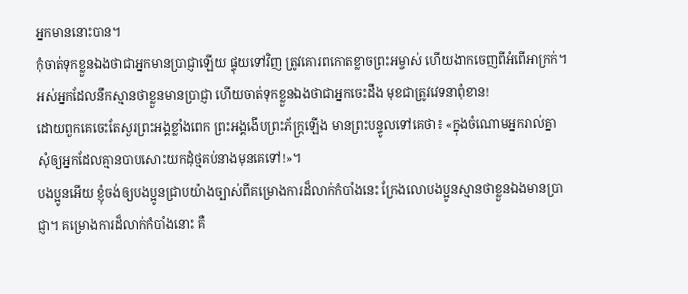អ្នកមាននោះបាន។
កុំចាត់ទុកខ្លួនឯងថាជាអ្នកមានប្រាជ្ញាឡើយ ផ្ទុយទៅវិញ ត្រូវគោរពកោតខ្លាចព្រះអម្ចាស់ ហើយងាកចេញពីអំពើអាក្រក់។
អស់អ្នកដែលនឹកស្មានថាខ្លួនមានប្រាជ្ញា ហើយចាត់ទុកខ្លួនឯងថាជាអ្នកចេះដឹង មុខជាត្រូវវេទនាពុំខាន!
ដោយពួកគេចេះតែសួរព្រះអង្គខ្លាំងពេក ព្រះអង្គងើបព្រះភ័ក្ត្រឡើង មានព្រះបន្ទូលទៅគេថា៖ «ក្នុងចំណោមអ្នករាល់គ្នា សុំឲ្យអ្នកដែលគ្មានបាបសោះយកដុំថ្មគប់នាងមុនគេទៅ!»។
បងប្អូនអើយ ខ្ញុំចង់ឲ្យបងប្អូនជ្រាបយ៉ាងច្បាស់ពីគម្រោងការដ៏លាក់កំបាំងនេះ ក្រែងលោបងប្អូនស្មានថាខ្លួនឯងមានប្រាជ្ញា។ គម្រោងការដ៏លាក់កំបាំងនោះ គឺ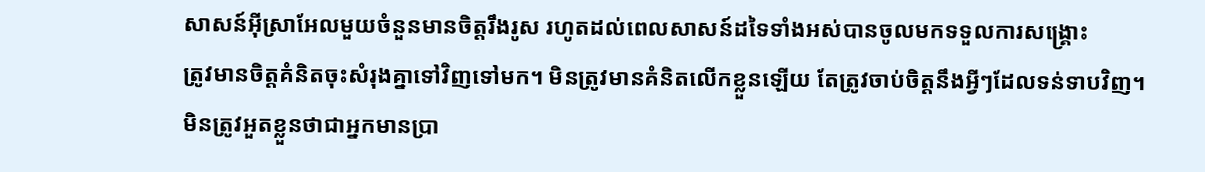សាសន៍អ៊ីស្រាអែលមួយចំនួនមានចិត្តរឹងរូស រហូតដល់ពេលសាសន៍ដទៃទាំងអស់បានចូលមកទទួលការសង្គ្រោះ
ត្រូវមានចិត្តគំនិតចុះសំរុងគ្នាទៅវិញទៅមក។ មិនត្រូវមានគំនិតលើកខ្លួនឡើយ តែត្រូវចាប់ចិត្តនឹងអ្វីៗដែលទន់ទាបវិញ។ មិនត្រូវអួតខ្លួនថាជាអ្នកមានប្រា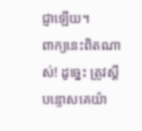ជ្ញាឡើយ។
ពាក្យនេះពិតណាស់! ដូច្នេះ ត្រូវស្ដីបន្ទោសគេយ៉ា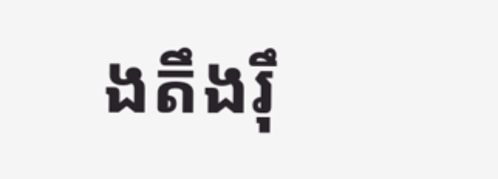ងតឹងរ៉ឹ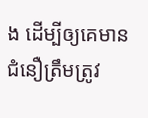ង ដើម្បីឲ្យគេមានជំនឿត្រឹមត្រូវ